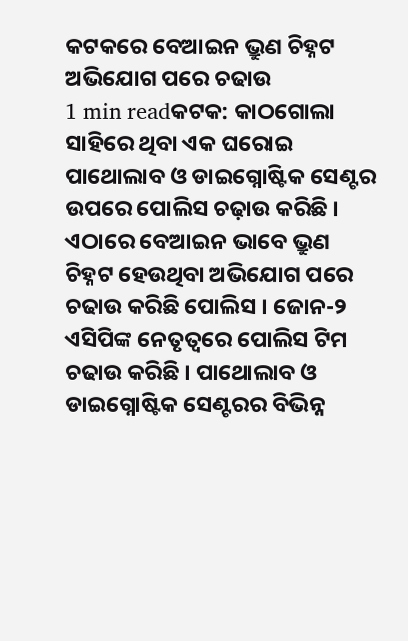କଟକରେ ବେଆଇନ ଭ୍ରୁଣ ଚିହ୍ନଟ ଅଭିଯୋଗ ପରେ ଚଢାଉ
1 min readକଟକ: କାଠଗୋଲା ସାହିରେ ଥିବା ଏକ ଘରୋଇ ପାଥୋଲାବ ଓ ଡାଇଗ୍ନୋଷ୍ଟିକ ସେଣ୍ଟର ଉପରେ ପୋଲିସ ଚଢ଼ାଉ କରିଛି । ଏଠାରେ ବେଆଇନ ଭାବେ ଭ୍ରୁଣ ଚିହ୍ନଟ ହେଉଥିବା ଅଭିଯୋଗ ପରେ ଚଢାଉ କରିଛି ପୋଲିସ । ଜୋନ-୨ ଏସିପିଙ୍କ ନେତୃତ୍ଵରେ ପୋଲିସ ଟିମ ଚଢାଉ କରିଛି । ପାଥୋଲାବ ଓ ଡାଇଗ୍ନୋଷ୍ଟିକ ସେଣ୍ଟରର ବିଭିନ୍ନ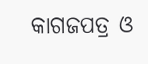କାଗଜପତ୍ର ଓ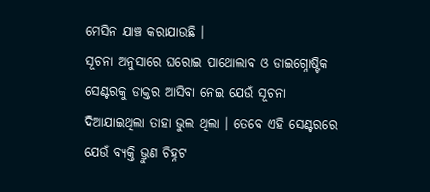ମେସିନ ଯାଞ୍ଚ କରାଯାଉଛି ।
ସୂଚନା ଅନୁସାରେ ଘରୋଇ ପାଥୋଲାବ ଓ ଡାଇଗ୍ନୋଷ୍ଟିକ ସେଣ୍ଟରକୁ ଡାକ୍ତର ଆସିବା ନେଇ ଯେଉଁ ସୂଚନା ଦିଆଯାଇଥିଲା ତାହା ଭୁଲ ଥିଲା । ତେବେ ଏହି ସେଣ୍ଟରରେ ଯେଉଁ ବ୍ୟକ୍ତି ଭ୍ରୁଣ ଚିହ୍ନଟ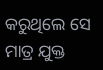କରୁଥିଲେ ସେ ମାତ୍ର ଯୁକ୍ତ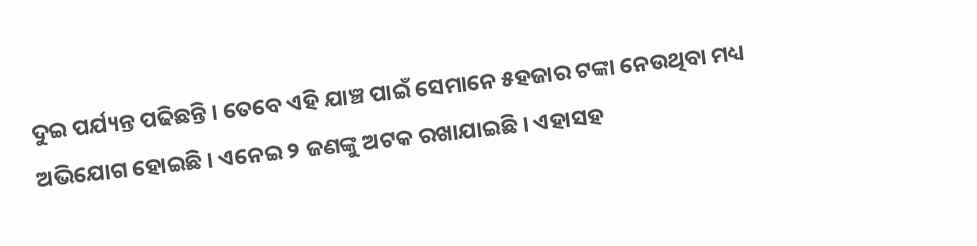ଦୁଇ ପର୍ଯ୍ୟନ୍ତ ପଢିଛନ୍ତି । ତେବେ ଏହି ଯାଞ୍ଚ ପାଇଁ ସେମାନେ ୫ହଜାର ଟଙ୍କା ନେଉଥିବା ମଧ୍ୟ ଅଭିଯୋଗ ହୋଇଛି । ଏନେଇ ୨ ଜଣଙ୍କୁ ଅଟକ ରଖାଯାଇଛି । ଏହାସହ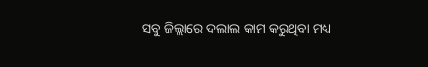ସବୁ ଜିଲ୍ଲାରେ ଦଲାଲ କାମ କରୁଥିବା ମଧ୍ୟ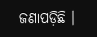ଜଣାପଡ଼ିଛି ।